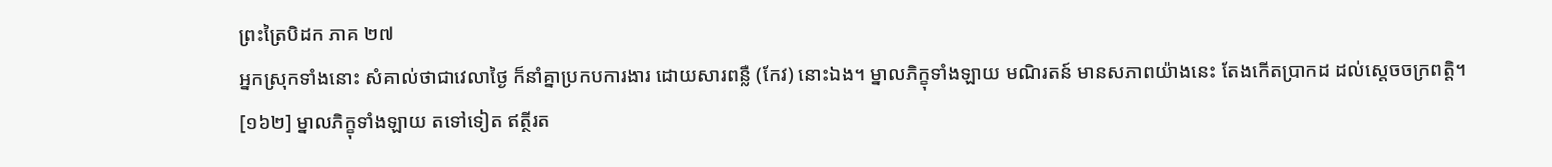ព្រះត្រៃបិដក ភាគ ២៧
អ្នកស្រុកទាំងនោះ សំគាល់ថាជាវេលាថ្ងៃ ក៏នាំគ្នាប្រកបការងារ ដោយសារពន្លឺ (កែវ) នោះឯង។ ម្នាលភិក្ខុទាំងឡាយ មណិរតន៍ មានសភាពយ៉ាងនេះ តែងកើតប្រាកដ ដល់ស្តេចចក្រពត្តិ។
[១៦២] ម្នាលភិក្ខុទាំងឡាយ តទៅទៀត ឥត្ថីរត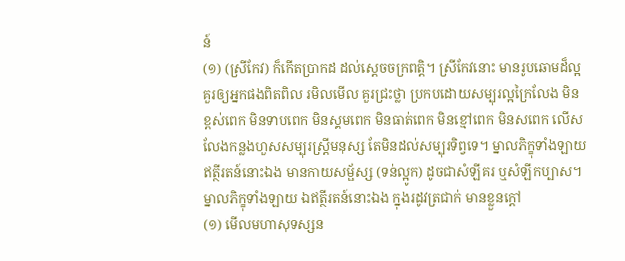ន៍
(១) (ស្រីកែវ) ក៏កើតប្រាកដ ដល់ស្តេចចក្រពត្តិ។ ស្រីកែវនោះ មានរូបឆោមដ៏ល្អ គួរឲ្យអ្នកផងពិតពិល រមិលមើល គួរជ្រះថ្លា ប្រកបដោយសម្បុរល្អក្រៃលែង មិនខ្ពស់ពេក មិនទាបពេក មិនស្គមពេក មិនធាត់ពេក មិនខ្មៅពេក មិនសពេក លើសលែងកន្លងហួសសម្បុរស្ត្រីមនុស្ស តែមិនដល់សម្បុរទិព្វទេ។ ម្នាលភិក្ខុទាំងឡាយ ឥត្ថីរតន៍នោះឯង មានកាយសម្ផ័ស្ស (ទន់ល្អូក) ដូចជាសំឡីគរ ឬសំឡីកប្បាស។ ម្នាលភិក្ខុទាំងឡាយ ឯឥត្ថីរតន៍នោះឯង ក្នុងរដូវត្រជាក់ មានខ្លួនក្តៅ
(១) មើលមហាសុទស្សន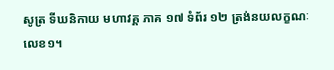សូត្រ ទីឃនិកាយ មហាវគ្គ ភាគ ១៧ ទំព័រ ១២ ត្រង់នយលក្ខណៈ លេខ១។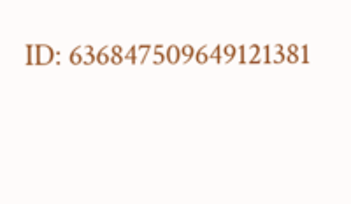ID: 636847509649121381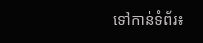ទៅកាន់ទំព័រ៖